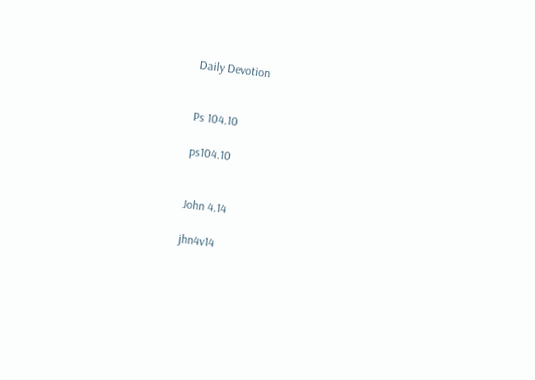Daily Devotion


Ps 104.10

ps104.10


John 4.14

jhn4v14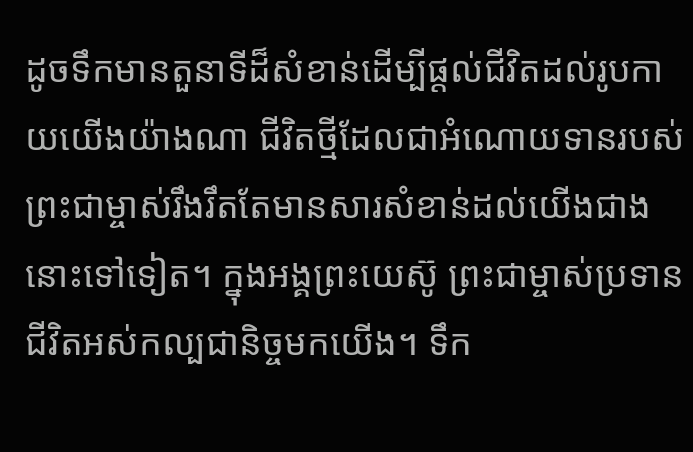ដូចទឹកមានតួនាទីដ៏សំខាន់ដើម្បីផ្តល់ជីវិតដល់រូបកាយយើងយ៉ាងណា ជីវិតថ្មីដែលជាអំណោយទានរបស់ព្រះជាម្ចាស់រឹងរឹតតែមានសារសំខាន់ដល់យើងជាងនោះទៅទៀត។ ក្នុងអង្គព្រះយេស៊ូ ព្រះជាម្ចាស់ប្រទានជីវិតអស់កល្បជានិច្ចមកយើង។ ទឹក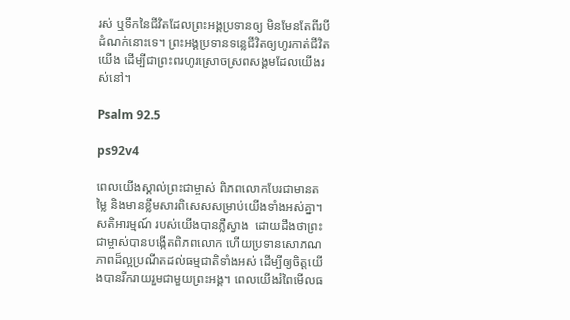រស់ ឬទឹកនៃជីវិតដែលព្រះអង្គប្រទានឲ្យ មិនមែនតែពីរបីដំណក់នោះទេ។ ព្រះអង្គប្រទានទន្លេជីវិតឲ្យហូរកាត់ជីវិតយើង ដើម្បីជាព្រះពរហូរស្រោចស្រពសង្គមដែលយើងរស់នៅ។

Psalm 92.5

ps92v4

ពេលយើងស្គាល់ព្រះជាម្ចាស់ ពិភពលោកបែរជាមានតម្លៃ និងមានខ្លឹមសារពិសេសសម្រាប់យើងទាំងអស់គ្នា។ សតិអារម្មណ៍ របស់យើងបានភ្លឺស្វាង  ដោយដឹងថាព្រះជាម្ចាស់បានបង្កើតពិភពលោក ហើយប្រទានសោភណភាពដ៏ល្អប្រណីតដល់ធម្មជាតិទាំងអស់ ដើម្បីឲ្យចិត្តយើងបានរីករាយរួមជាមួយព្រះអង្គ។ ពេលយើងរំពៃមើលធ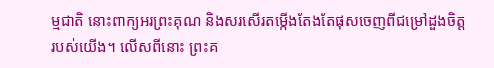ម្មជាតិ នោះពាក្យអរព្រះគុណ និងសរសើរតម្កើងតែងតែផុសចេញពីជម្រៅដួងចិត្តរបស់យើង។ លើសពីនោះ ព្រះគ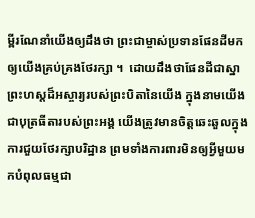ម្ពីរណែនាំយើងឲ្យដឹងថា ព្រះជាម្ចាស់ប្រទានផែនដីមកឲ្យយើងគ្រប់គ្រងថែរក្សា ។  ដោយដឹងថាផែនដីជាស្នាព្រះហស្តដ៏អស្ចារ្យរបស់ព្រះបិតានៃយើង ក្នុងនាមយើងជាបុត្រធីតារបស់ព្រះអង្គ យើងត្រូវមានចិត្តឆេះឆួលក្នុងការជួយថែរក្សាបរិដ្ឋាន ព្រមទាំងការពារមិនឲ្យអ្វីមួយមកបំពុលធម្មជា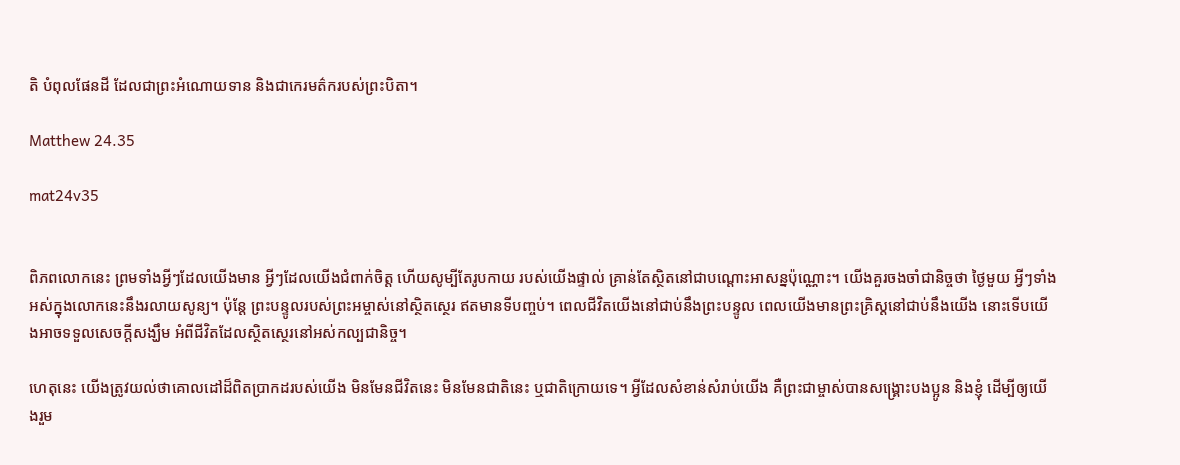តិ បំពុលផែនដី ដែលជាព្រះអំណោយទាន និងជាកេរមត៌ករបស់ព្រះបិតា។

Matthew 24.35

mat24v35


ពិភពលោកនេះ ព្រមទាំងអ្វីៗដែលយើងមាន អ្វីៗដែលយើងជំពាក់ចិត្ត ហើយសូម្បីតែរូបកាយ របស់យើងផ្ទាល់ គ្រាន់តែស្ថិតនៅជាបណ្តោះអាសន្នប៉ុណ្ណោះ។ យើងគួរចងចាំជានិច្ចថា ថ្ងៃមួយ អ្វីៗទាំងអស់ក្នុងលោកនេះនឹងរលាយសូន្យ។ ប៉ុន្តែ ព្រះបន្ទូលរបស់ព្រះអម្ចាស់នៅស្ថិតស្ថេរ ឥតមានទីបញ្ចប់។ ពេលជីវិតយើងនៅជាប់នឹងព្រះបន្ទូល ពេលយើងមានព្រះគ្រិស្តនៅជាប់នឹងយើង នោះទើបយើងអាចទទួលសេចក្តីសង្ឃឹម អំពីជីវិតដែលស្ថិតស្ថេរនៅអស់កល្បជានិច្ច។

ហេតុនេះ យើងត្រូវយល់ថាគោលដៅដ៏ពិតប្រាកដរបស់យើង មិនមែនជីវិតនេះ មិនមែនជាតិនេះ ឬជាតិក្រោយទេ។ អ្វីដែលសំខាន់សំរាប់យើង គឺព្រះជាម្ចាស់បានសង្គ្រោះបងប្អូន និងខ្ញុំ ដើម្បីឲ្យយើងរួម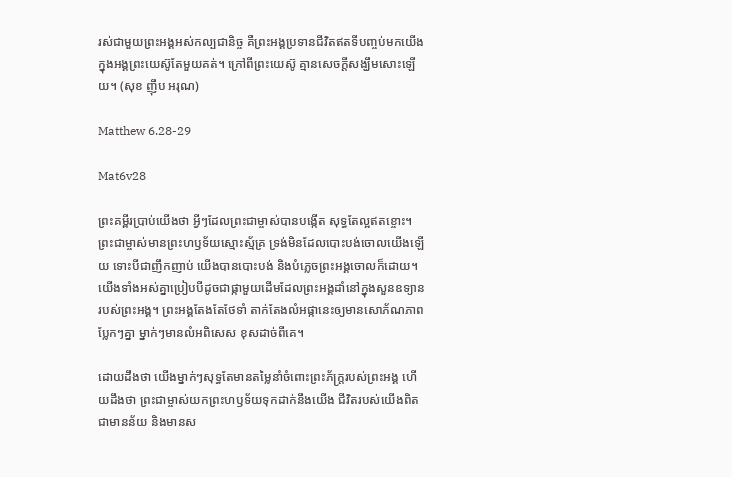រស់ជាមួយព្រះអង្គអស់កល្បជានិច្ច គឺព្រះអង្គប្រទានជីវិតឥតទីបញ្ចប់មកយើង ក្នុងអង្គព្រះយេស៊ូតែមួយគត់។ ក្រៅពីព្រះយេស៊ូ គ្មានសេចក្តីសង្ឃឹមសោះឡើយ។ (សុខ ញ៉ឹប អរុណ)

Matthew 6.28-29

Mat6v28

ព្រះគម្ពីរប្រាប់យើងថា អ្វីៗដែលព្រះជាម្ចាស់បានបង្កើត សុទ្ធតែល្អឥតខ្ចោះ។ ព្រះជាម្ចាស់មានព្រះហឫទ័យស្មោះស្ម័គ្រ ទ្រង់មិនដែលបោះបង់ចោលយើងឡើយ ទោះបីជាញឹកញាប់ យើងបានបោះបង់ និងបំភ្លេចព្រះអង្គចោលក៏ដោយ។ យើងទាំងអស់គ្នាប្រៀបបីដូចជាផ្កាមួយដើមដែលព្រះអង្គដាំនៅក្នុងសួនឧទ្យានរបស់ព្រះអង្គ។ ព្រះអង្គតែងតែថែទាំ តាក់តែងលំអផ្កានេះឲ្យមានសោភ័ណភាពប្លែកៗគ្នា ម្នាក់ៗមានលំអពិសេស ខុសដាច់ពីគេ។

ដោយដឹងថា យើងម្នាក់ៗសុទ្ធតែមានតម្លៃនាំចំពោះព្រះភ័ក្ត្ររបស់ព្រះអង្គ ហើយដឹងថា ព្រះជាម្ចាស់យកព្រះហឫទ័យទុកដាក់នឹងយើង ជីវិតរបស់យើងពិតជាមានន័យ និងមានស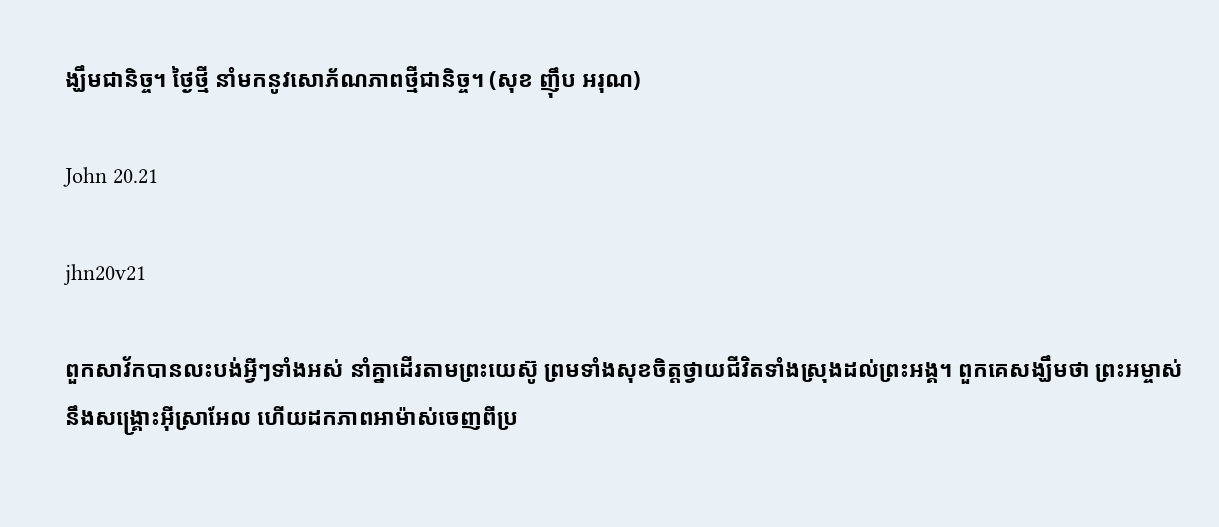ង្ឃឹមជានិច្ច។ ថ្ងៃថ្មី នាំមកនូវសោភ័ណភាពថ្មីជានិច្ច។ (សុខ ញ៉ឹប អរុណ)

John 20.21

jhn20v21

ពួកសាវ័កបានលះបង់អ្វីៗទាំងអស់ នាំគ្នាដើរតាមព្រះយេស៊ូ ព្រមទាំងសុខចិត្តថ្វាយជីវិតទាំងស្រុងដល់ព្រះអង្គ។ ពួកគេសង្ឃឹមថា ព្រះអម្ចាស់នឹងសង្គ្រោះអុីស្រាអែល ហើយដកភាពអាម៉ាស់ចេញពីប្រ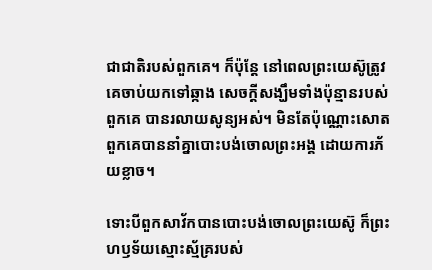ជាជាតិរបស់ពួកគេ។ ក៏ប៉ុន្តែ នៅពេលព្រះយេស៊ូត្រូវគេចាប់យកទៅឆ្កាង សេចក្តីសង្ឃឹមទាំងប៉ុន្មានរបស់ពួកគេ បានរលាយសូន្យអស់។ មិនតែប៉ុណ្ណោះសោត ពួកគេបាននាំគ្នាបោះបង់ចោលព្រះអង្គ ដោយការភ័យខ្លាច។

ទោះបីពួកសាវ័កបានបោះបង់ចោលព្រះយេស៊ូ ក៏ព្រះហឫទ័យស្មោះស្ម័គ្ររបស់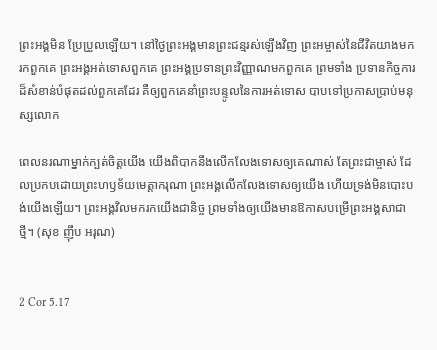ព្រះអង្គមិន ប្រែប្រួលឡើយ។ នៅថ្ងៃព្រះអង្គមានព្រះជន្មរស់ឡើងវិញ ព្រះអម្ចាស់នៃជីវិតយាងមក រកពួកគេ ព្រះអង្គអត់ទោសពួកគេ ព្រះអង្គប្រទានព្រះវិញ្ញាណមកពួកគេ ព្រមទាំង ប្រទានកិច្ចការដ៏សំខាន់បំផុតដល់ពួកគេដែរ គឺឲ្យពួកគេនាំព្រះបន្ទូលនៃការអត់ទោស បាបទៅប្រកាសប្រាប់មនុស្សលោក

ពេលនរណាម្នាក់ក្បត់ចិត្តយើង យើងពិបាកនឹងលើកលែងទោសឲ្យគេណាស់ តែព្រះជាម្ចាស់ ដែលប្រកបដោយព្រះហឫទ័យមេត្តាករុណា ព្រះអង្គលើកលែងទោសឲ្យយើង ហើយទ្រង់មិនបោះបង់យើងឡើយ។ ព្រះអង្គវិលមករកយើងជានិច្ច ព្រមទាំងឲ្យយើងមានឱកាសបម្រើព្រះអង្គសាជាថ្មី។ (សុខ ញ៉ឹប អរុណ)


2 Cor 5.17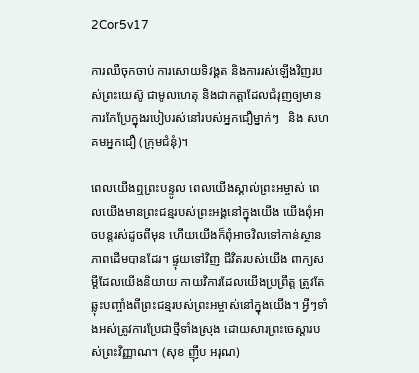2Cor5v17

ការឈឺចុកចាប់ ការសោយទិវង្គត និងការរស់ឡើងវិញរបស់ព្រះយេស៊ូ ជាមូលហេតុ និងជាកត្តាដែលជំរុញឲ្យមានការកែប្រែក្នុងរបៀបរស់នៅរបស់អ្នកជឿម្នាក់ៗ   និង សហគមអ្នកជឿ (ក្រុមជំនុំ)។

ពេលយើងឮព្រះបន្ទូល ពេលយើងស្គាល់ព្រះអម្ចាស់ ពេលយើងមានព្រះជន្មរបស់ព្រះអង្គនៅក្នុងយើង យើងពុំអាចបន្តរស់ដូចពីមុន ហើយយើងក៏ពុំអាចវិលទៅកាន់ស្ថានភាពដើមបានដែរ។ ផ្ទុយទៅវិញ ជីវិតរបស់យើង ពាក្យសម្តីដែលយើងនិយាយ កាយវិការដែលយើងប្រព្រឹត្ត ត្រូវតែឆ្លុះបញ្ចាំងពីព្រះជន្មរបស់ព្រះអម្ចាស់នៅក្នុងយើង។ អ្វីៗទាំងអស់ត្រូវការប្រែជាថ្មីទាំងស្រុង ដោយសារព្រះចេស្តារបស់ព្រះវិញ្ញាណ។ (សុខ ញ៉ឹប អរុណ)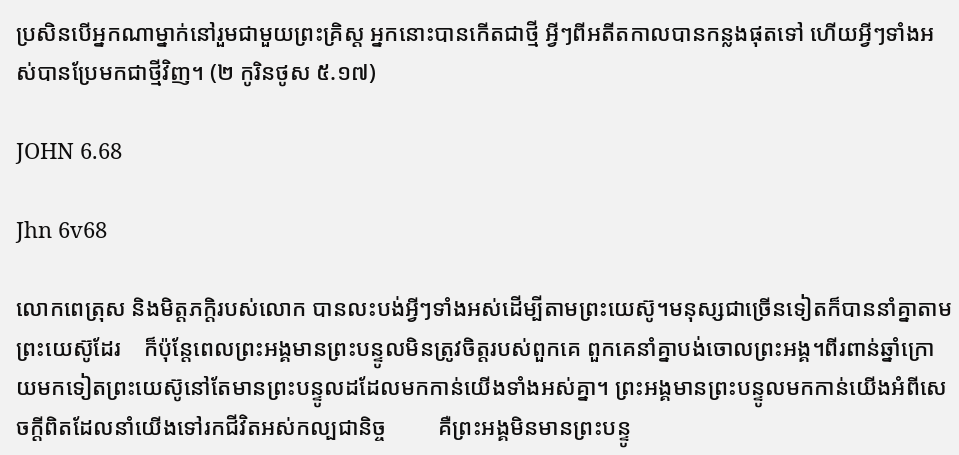ប្រសិនបើអ្នកណាម្នាក់នៅរួមជាមួយព្រះគ្រិស្ដ អ្នកនោះបានកើតជាថ្មី អ្វីៗពីអតីតកាលបានកន្លងផុតទៅ ហើយអ្វីៗទាំងអស់បានប្រែមកជាថ្មីវិញ។ (២ កូរិនថូស ៥.១៧)

JOHN 6.68

Jhn 6v68

លោកពេត្រុស និងមិត្តភក្តិរបស់លោក បានលះបង់អ្វីៗទាំងអស់ដើម្បីតាមព្រះយេស៊ូ។មនុស្សជាច្រើនទៀតក៏បាននាំគ្នាតាមព្រះយេស៊ូដែរ    ក៏ប៉ុន្តែពេលព្រះអង្គមានព្រះបន្ទូលមិនត្រូវចិត្តរបស់ពួកគេ ពួកគេនាំគ្នាបង់ចោលព្រះអង្គ។ពីរពាន់ឆ្នាំក្រោយមកទៀតព្រះយេស៊ូនៅតែមានព្រះបន្ទូលដដែលមកកាន់យើងទាំងអស់គ្នា។ ព្រះអង្គមានព្រះបន្ទូលមកកាន់យើងអំពីសេចក្តីពិតដែលនាំយើងទៅរកជីវិតអស់កល្បជានិច្ច         គឺព្រះអង្គមិនមានព្រះបន្ទូ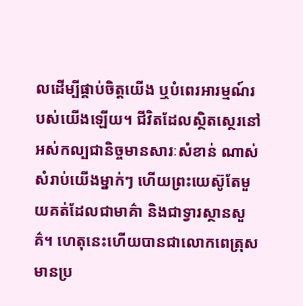លដើម្បីផ្គាប់ចិត្តយើង ឬបំពេរអារម្មណ៍របស់យើងឡើយ។ ជីវិតដែលស្ថិតស្ថេរនៅអស់កល្បជានិច្ចមានសារៈសំខាន់ ណាស់សំរាប់យើងម្នាក់ៗ ហើយព្រះយេស៊ូតែមួយគត់ដែលជាមាគ៌ា និងជាទ្វារស្ថានសួគ៌។ ហេតុនេះហើយបានជាលោកពេត្រុសមានប្រ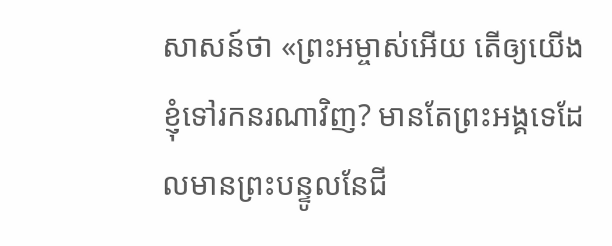សាសន៍ថា «ព្រះអម្ចាស់អើយ តើឲ្យយើងខ្ញុំទៅរកនរណាវិញ? មានតែព្រះអង្គទេដែលមានព្រះបន្ទូលនែជី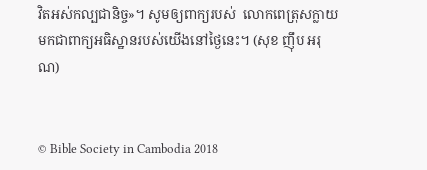វិតអស់កល្បជានិច្ច»។ សូមឲ្យពាក្យរបស់  លោកពេត្រុសក្លាយមកជាពាក្យអធិស្ឋានរបស់យើងនៅថ្ងៃនេះ។ (សុខ ញ៉ឹប អរុណ)


© Bible Society in Cambodia 2018